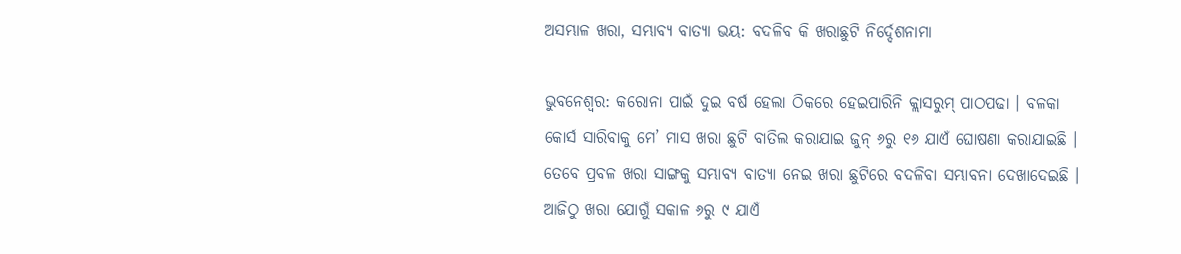ଅସମ୍ଭାଳ ଖରା, ସମ୍ଭାବ୍ୟ ବାତ୍ୟା ଭୟ: ବଦଳିବ କି ଖରାଛୁଟି ନିର୍ଦ୍ଦେଶନାମା

ଭୁବନେଶ୍ବର: କରୋନା ପାଇଁ ଦୁଇ ବର୍ଷ ହେଲା ଠିକରେ ହେଇପାରିନି କ୍ଲାସରୁମ୍ ପାଠପଢା । ବଳକା କୋର୍ସ ସାରିବାକୁ ମେ’ ମାସ ଖରା ଛୁଟି ବାତିଲ କରାଯାଇ ଜୁନ୍ ୬ରୁ ୧୬ ଯାଏଁ ଘୋଷଣା କରାଯାଇଛି । ତେବେ ପ୍ରବଳ ଖରା ସାଙ୍ଗକୁ ସମ୍ଭାବ୍ୟ ବାତ୍ୟା ନେଇ ଖରା ଛୁଟିରେ ବଦଳିବା ସମ୍ଭାବନା ଦେଖାଦେଇଛି । ଆଜିଠୁ ଖରା ଯୋଗୁଁ ସକାଳ ୬ରୁ ୯ ଯାଏଁ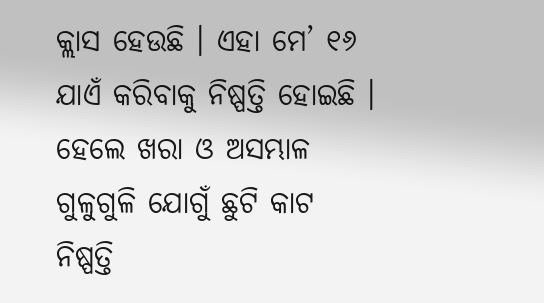କ୍ଲାସ ହେଉଛି । ଏହା ମେ’ ୧୬ ଯାଏଁ କରିବାକୁ ନିଷ୍ପତ୍ତି ହୋଇଛି । ହେଲେ ଖରା ଓ ଅସମ୍ଭାଳ ଗୁଳୁଗୁଳି ଯୋଗୁଁ ଛୁଟି କାଟ ନିଷ୍ପତ୍ତି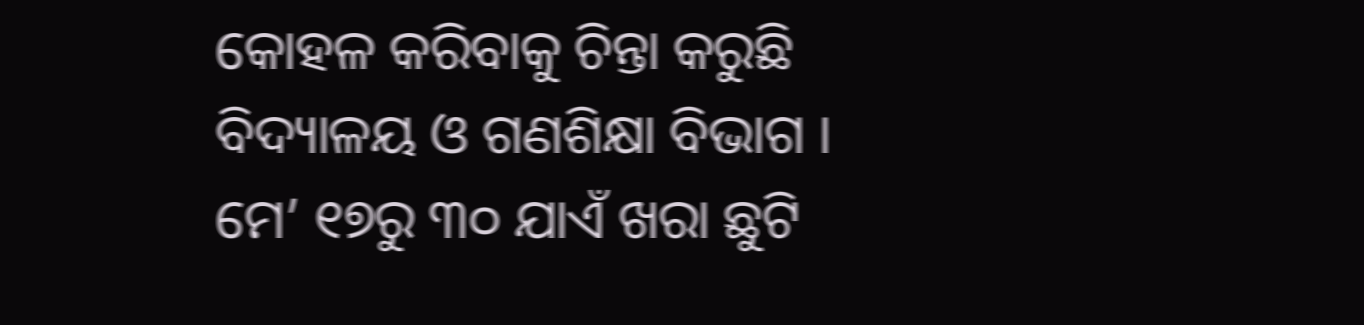କୋହଳ କରିବାକୁ ଚିନ୍ତା କରୁଛି ବିଦ୍ୟାଳୟ ଓ ଗଣଶିକ୍ଷା ବିଭାଗ । ମେ’ ୧୭ରୁ ୩୦ ଯାଏଁ ଖରା ଛୁଟି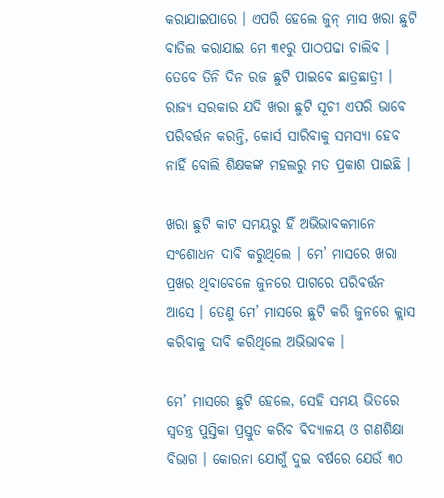କରାଯାଇପାରେ । ଏପରି ହେଲେ ଜୁନ୍ ମାସ ଖରା ଛୁଟି ବାତିଲ କରାଯାଇ ମେ ୩୧ରୁ ପାଠପଢା ଚାଲିବ । ତେବେ ତିନି ଦିନ ରଜ ଛୁଟି ପାଇବେ ଛାତ୍ରଛାତ୍ରୀ । ରାଜ୍ୟ ସରକାର ଯଦି ଖରା ଛୁଟି ସୂଚୀ ଏପରି ଭାବେ ପରିବର୍ତ୍ତନ କରନ୍ତି, କୋର୍ସ ସାରିବାକୁ ସମସ୍ୟା ହେବ ନାହିଁ ବୋଲି ଶିକ୍ଷକଙ୍କ ମହଲରୁ ମତ ପ୍ରକାଶ ପାଇଛି ।

ଖରା ଛୁଟି କାଟ ସମୟରୁ ହିଁ ଅଭିଭାବକମାନେ ସଂଶୋଧନ ଦାବି କରୁଥିଲେ । ମେ’ ମାସରେ ଖରା ପ୍ରଖର ଥିବାବେଳେ ଜୁନରେ ପାଗରେ ପରିବର୍ତ୍ତନ ଆସେ । ତେଣୁ ମେ’ ମାସରେ ଛୁଟି କରି ଜୁନରେ କ୍ଲାସ କରିବାକୁ ଦାବି କରିଥିଲେ ଅଭିଭାବକ ।

ମେ’ ମାସରେ ଛୁଟି ହେଲେ, ସେହି ସମୟ ଭିତରେ ସ୍ବତନ୍ତ୍ର ପୁସ୍ତିକା ପ୍ରସ୍ତୁତ କରିବ ବିଦ୍ୟାଳୟ ଓ ଗଣଶିକ୍ଷା ବିଭାଗ । କୋରନା ଯୋଗୁଁ ଦୁଇ ବର୍ଷରେ ଯେଉଁ ୩୦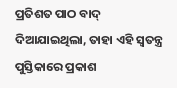ପ୍ରତିଶତ ପାଠ ବାଦ୍ ଦିଆଯାଇଥିଲା, ତାହା ଏହି ସ୍ବତନ୍ତ୍ର ପୁସ୍ତିକାରେ ପ୍ରକାଶ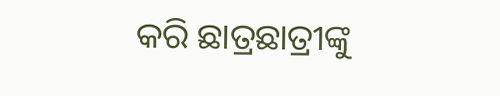କରି ଛାତ୍ରଛାତ୍ରୀଙ୍କୁ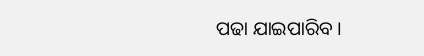ପଢା ଯାଇପାରିବ ।